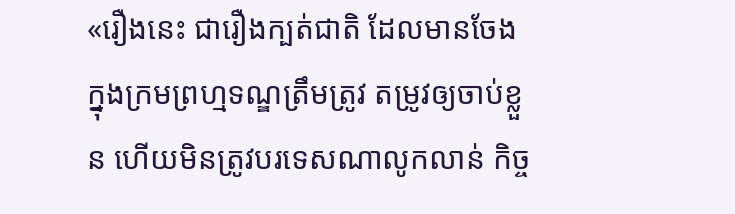«រឿងនេះ ជារឿងក្បត់ជាតិ ដែលមានចែង ក្នុងក្រមព្រហ្មទណ្ឌត្រឹមត្រូវ តម្រូវឲ្យចាប់ខ្លួន ហើយមិនត្រូវបរទេសណាលូកលាន់ កិច្ច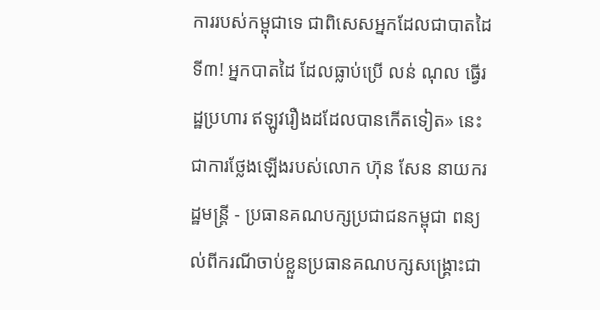ការរបស់កម្ពុជាទេ ជាពិសេសអ្នកដែលជាបាតដៃទី៣! អ្នកបាតដៃ ដែលធ្លាប់ប្រើ លន់ ណុល ធ្វើរដ្ឋប្រហារ ឥឡូវរឿងដដែលបានកើតទៀត» នេះ ជាការថ្លែងឡើងរបស់លោក ហ៊ុន សែន នាយករដ្ឋមន្ត្រី - ប្រធានគណបក្សប្រជាជនកម្ពុជា ពន្យល់ពីករណីចាប់ខ្លួនប្រធានគណបក្សសង្គ្រោះជា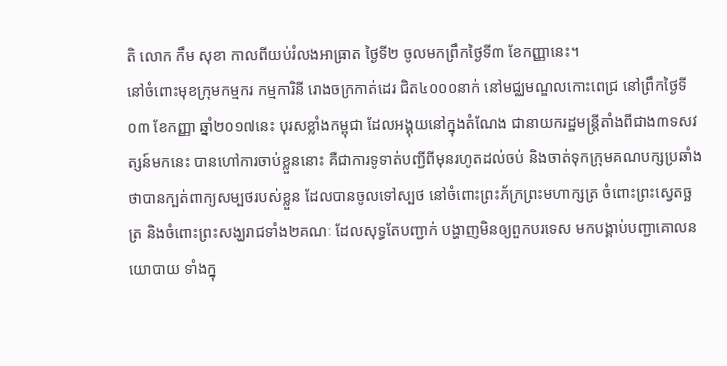តិ លោក កឹម សុខា កាលពីយប់រំលងអាធ្រាត ថ្ងៃទី២ ចូលមកព្រឹកថ្ងៃទី៣ ខែកញ្ញានេះ។
នៅចំពោះមុខក្រុមកម្មករ កម្មការិនី រោងចក្រកាត់ដេរ ជិត៤០០០នាក់ នៅមជ្ឈមណ្ឌលកោះពេជ្រ នៅព្រឹកថ្ងៃទី០៣ ខែកញ្ញា ឆ្នាំ២០១៧នេះ បុរសខ្លាំងកម្ពុជា ដែលអង្គុយនៅក្នុងតំណែង ជានាយករដ្ឋមន្ត្រីតាំងពីជាង៣ទសវត្សន៍មកនេះ បានហៅការចាប់ខ្លួននោះ គឺជាការទូទាត់បញ្ជីពីមុនរហូតដល់ចប់ និងចាត់ទុកក្រុមគណបក្សប្រឆាំង ថាបានក្បត់ពាក្យសម្បថរបស់ខ្លួន ដែលបានចូលទៅស្បថ នៅចំពោះព្រះភ័ក្រព្រះមហាក្សត្រ ចំពោះព្រះស្វេតច្ឆត្រ និងចំពោះព្រះសង្ឃរាជទាំង២គណៈ ដែលសុទ្ធតែបញ្ជាក់ បង្ហាញមិនឲ្យពួកបរទេស មកបង្គាប់បញ្ជាគោលនយោបាយ ទាំងក្នុ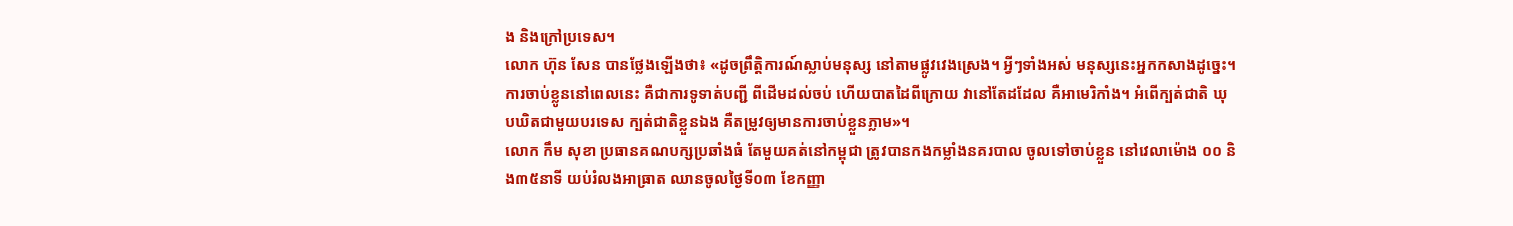ង និងក្រៅប្រទេស។
លោក ហ៊ុន សែន បានថ្លែងឡើងថា៖ «ដូចព្រឹត្តិការណ៍ស្លាប់មនុស្ស នៅតាមផ្លូវវេងស្រេង។ អ្វីៗទាំងអស់ មនុស្សនេះអ្នកកសាងដូច្នេះ។ ការចាប់ខ្លូននៅពេលនេះ គឺជាការទូទាត់បញ្ជី ពីដើមដល់ចប់ ហើយបាតដៃពីក្រោយ វានៅតែដដែល គឺអាមេរិកាំង។ អំពើក្បត់ជាតិ ឃុបឃិតជាមួយបរទេស ក្បត់ជាតិខ្លួនឯង គឺតម្រូវឲ្យមានការចាប់ខ្លួនភ្លាម»។
លោក កឹម សុខា ប្រធានគណបក្សប្រឆាំងធំ តែមួយគត់នៅកម្ពុជា ត្រូវបានកងកម្លាំងនគរបាល ចូលទៅចាប់ខ្លួន នៅវេលាម៉ោង ០០ និង៣៥នាទី យប់រំលងអាធ្រាត ឈានចូលថ្ងៃទី០៣ ខែកញ្ញា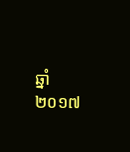ឆ្នាំ២០១៧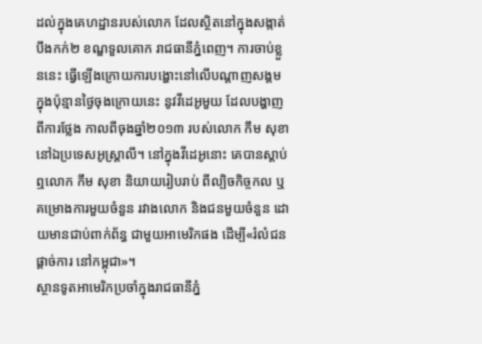ដល់ក្នុងគេហដ្ឋានរបស់លោក ដែលស្ថិតនៅក្នុងសង្កាត់បឹងកក់២ ខណ្ឌទួលគោក រាជធានីភ្នំពេញ។ ការចាប់ខ្លួននេះ ធ្វើឡើងក្រោយការបង្ហោះនៅលើបណ្ដាញសង្គម ក្នុងប៉ុន្មានថ្ងៃចុងក្រោយនេះ នូវវីដេអូមួយ ដែលបង្ហាញពីការថ្លែង កាលពីចុងឆ្នាំ២០១៣ របស់លោក កឹម សុខា នៅឯប្រទេសអូស្ត្រាលី។ នៅក្នុងវីដេអូនោះ គេបានស្ដាប់ឮលោក កឹម សុខា និយាយរៀបរាប់ ពីល្បិចកិច្ចកល ឬគម្រោងការមួយចំនួន រវាងលោក និងជនមួយចំនួន ដោយមានជាប់ពាក់ព័ន្ធ ជាមួយអាមេរិកផង ដើម្បី«រំលំជនផ្ដាច់ការ នៅកម្ពុជា»។
ស្ថានទូតអាមេរិកប្រចាំក្នុងរាជធានីភ្នំ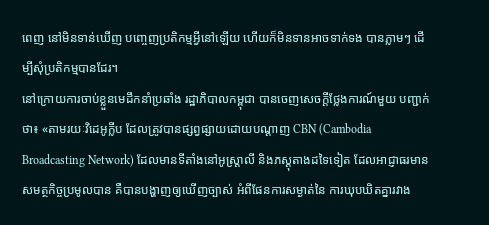ពេញ នៅមិនទាន់ឃើញ បញ្ចេញប្រតិកម្មអ្វីនៅឡើយ ហើយក៏មិនទានអាចទាក់ទង បានភ្លាមៗ ដើម្បីសុំប្រតិកម្មបានដែរ។
នៅក្រោយការចាប់ខ្លួនមេដឹកនាំប្រឆាំង រដ្ឋាភិបាលកម្ពុជា បានចេញសេចក្ដីថ្លែងការណ៍មួយ បញ្ជាក់ថា៖ «តាមរយៈវិដេអូក្លីប ដែលត្រូវបានផ្សព្វផ្សាយដោយបណ្តាញ CBN (Cambodia Broadcasting Network) ដែលមានទីតាំងនៅអូស្រ្តាលី និងភស្តុតាងដទៃទៀត ដែលអាជ្ញាធរមានសមត្ថកិច្ចប្រមូលបាន គឺបានបង្ហាញឲ្យឃើញច្បាស់ អំពីផែនការសម្ងាត់នៃ ការឃុបឃិតគ្នារវាង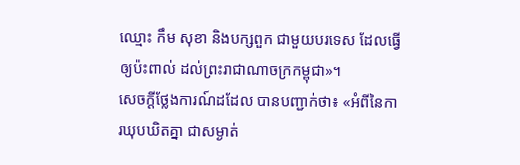ឈ្មោះ កឹម សុខា និងបក្សពួក ជាមួយបរទេស ដែលធ្វើឲ្យប៉ះពាល់ ដល់ព្រះរាជាណាចក្រកម្ពុជា»។
សេចក្ដីថ្លែងការណ៍ដដែល បានបញ្ជាក់ថា៖ «អំពីនៃការឃុបឃិតគ្នា ជាសម្ងាត់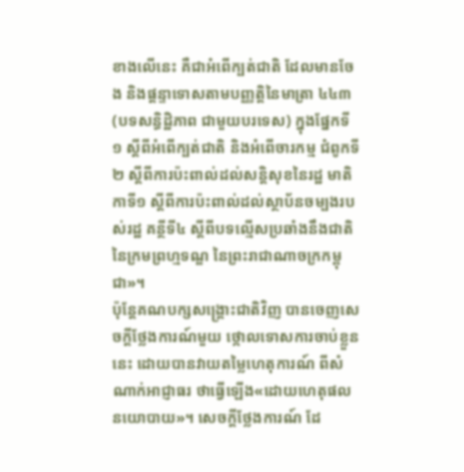ខាងលើនេះ គឺជាអំពើក្បត់ជាតិ ដែលមានចែង និងផ្តន្ទាទោសតាមបញ្ញត្តិនៃមាត្រា ៤៤៣ (បទសន្ធិដ្ឋិភាព ជាមួយបរទេស) ក្នុងផ្នែកទី១ ស្តីពីអំពើក្បត់ជាតិ និងអំពើចារកម្ម ជំពូកទី២ ស្តីពីការប៉ះពាល់ដល់សន្តិសុខនៃរដ្ឋ មាតិកាទី១ ស្តីពីការប៉ះពាល់ដល់ស្ថាប័នចម្បងរបស់រដ្ឋ គន្ថីទី៤ ស្តីពីបទល្មើសប្រឆាំងនឹងជាតិ នៃក្រមព្រហ្មទណ្ឌ នៃព្រះរាជាណាចក្រកម្ពុជា»។
ប៉ុន្តែគណបក្សសង្គ្រោះជាតិវិញ បានចេញសេចក្ដីថ្លែងការណ៍មួយ ថ្កោលទោសការចាប់ខ្លួននេះ ដោយបានវាយតម្លៃហេតុការណ៍ ពីសំណាក់អាជ្ញាធរ ថាធ្វើឡើង«ដោយហេតុផលនយោបាយ»។ សេចក្ដីថ្លែងការណ៍ ដែ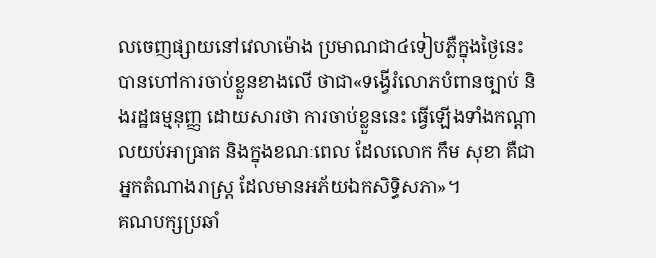លចេញផ្សាយនៅវេលាម៉ោង ប្រមាណជា៤ទៀបភ្លឺក្នុងថ្ងៃនេះ បានហៅការចាប់ខ្លួនខាងលើ ថាជា«ទង្វើរំលោភបំពានច្បាប់ និងរដ្ឋធម្មនុញ្ញ ដោយសារថា ការចាប់ខ្លួននេះ ធ្វើឡើងទាំងកណ្ដាលយប់អាធ្រាត និងក្នុងខណៈពេល ដែលលោក កឹម សុខា គឺជាអ្នកតំណាងរាស្ត្រ ដែលមានអភ័យឯកសិទ្ធិសភា»។
គណបក្សប្រឆាំ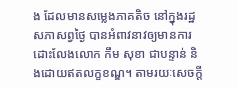ង ដែលមានសម្លេងភាគតិច នៅក្នុងរដ្ឋសភាសព្វថ្ងៃ បានអំពាវនាវឲ្យមានការដោះលែងលោក កឹម សុខា ជាបន្ទាន់ និងដោយឥតលក្ខខណ្ឌ។ តាមរយៈសេចក្ដី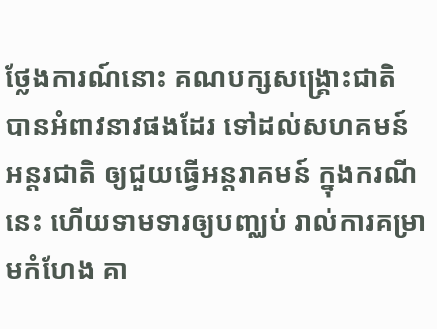ថ្លែងការណ៍នោះ គណបក្សសង្គ្រោះជាតិ បានអំពាវនាវផងដែរ ទៅដល់សហគមន៍អន្តរជាតិ ឲ្យជួយធ្វើអន្តរាគមន៍ ក្នុងករណីនេះ ហើយទាមទារឲ្យបញ្ឈប់ រាល់ការគម្រាមកំហែង គា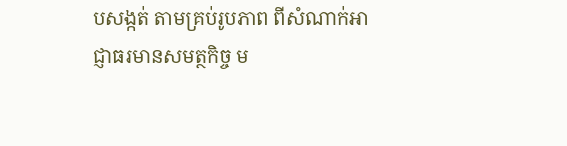បសង្កត់ តាមគ្រប់រូបភាព ពីសំណាក់អាជ្ញាធរមានសមត្ថកិច្ច ម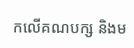កលើគណបក្ស និងម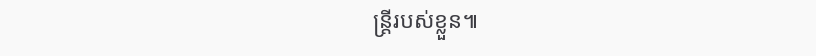ន្ត្រីរបស់ខ្លួន៕